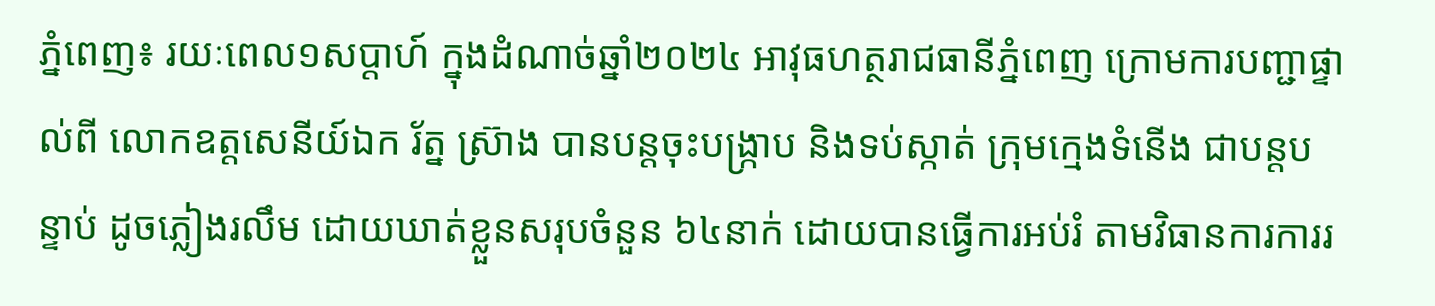ភ្នំពេញ៖ រយៈពេល១សប្តាហ៍ ក្នុងដំណាច់ឆ្នាំ២០២៤ អាវុធហត្ថរាជធានីភ្នំពេញ ក្រោមការបញ្ជាផ្ទាល់ពី លោកឧត្តសេនីយ៍ឯក រ័ត្ន ស្រ៊ាង បានបន្តចុះបង្ក្រាប និងទប់ស្កាត់ ក្រុមក្មេងទំនើង ជាបន្តបន្ទាប់ ដូចភ្លៀងរលឹម ដោយឃាត់ខ្លួនសរុបចំនួន ៦៤នាក់ ដោយបានធ្វើការអប់រំ តាមវិធានការការរ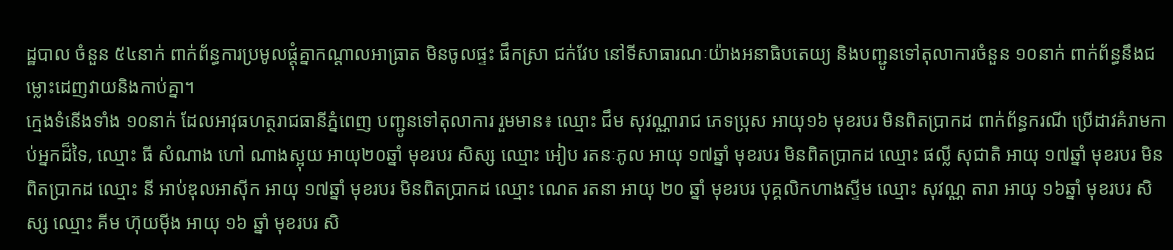ដ្ឋបាល ចំនួន ៥៤នាក់ ពាក់ព័ន្ធការប្រមូលផ្តុំគ្នាកណ្តាលអាធ្រាត មិនចូលផ្ទះ ផឹកស្រា ជក់វែប នៅទីសាធារណៈយ៉ាងអនាធិបតេយ្យ និងបញ្ជូនទៅតុលាការចំនួន ១០នាក់ ពាក់ព័ន្ធនឹងជម្លោះដេញវាយនិងកាប់គ្នា។
ក្មេងទំនើងទាំង ១០នាក់ ដែលអាវុធហត្ថរាជធានីភ្នំពេញ បញ្ជូនទៅតុលាការ រួមមាន៖ ឈ្មោះ ជឹម សុវណ្ណារាជ ភេទប្រុស អាយុ១៦ មុខរបរ មិនពិតប្រាកដ ពាក់ព័ន្ធករណី ប្រើដាវគំរាមកាប់អ្នកដ៏ទៃ, ឈ្មោះ ធី សំណាង ហៅ ណាងស្អុយ អាយុ២០ឆ្នាំ មុខរបរ សិស្ស ឈ្មោះ អៀប រតនៈភូល អាយុ ១៧ឆ្នាំ មុខរបរ មិនពិតប្រាកដ ឈ្មោះ ផល្លី សុជាតិ អាយុ ១៧ឆ្នាំ មុខរបរ មិនពិតប្រាកដ ឈ្មោះ នី អាប់ឌុលអាស៊ីក អាយុ ១៧ឆ្នាំ មុខរបរ មិនពិតប្រាកដ ឈ្មោះ ណេត រតនា អាយុ ២០ ឆ្នាំ មុខរបរ បុគ្គលិកហាងស្ទីម ឈ្មោះ សុវណ្ណ តារា អាយុ ១៦ឆ្នាំ មុខរបរ សិស្ស ឈ្មោះ គីម ហ៊ុយម៉ីង អាយុ ១៦ ឆ្នាំ មុខរបរ សិ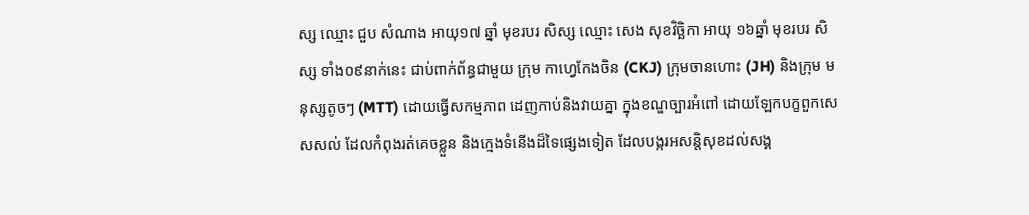ស្ស ឈ្មោះ ជួប សំណាង អាយុ១៧ ឆ្នាំ មុខរបរ សិស្ស ឈ្មោះ សេង សុខវិច្ឆិកា អាយុ ១៦ឆ្នាំ មុខរបរ សិស្ស ទាំង០៩នាក់នេះ ជាប់ពាក់ព័ន្ធជាមួយ ក្រុម កាហ្វេកែងចិន (CKJ) ក្រុមចានហោះ (JH) និងក្រុម មនុស្សតូចៗ (MTT) ដោយធ្វើសកម្មភាព ដេញកាប់និងវាយគ្នា ក្នុងខណ្ឌច្បារអំពៅ ដោយឡែកបក្ខពួកសេសសល់ ដែលកំពុងរត់គេចខ្លួន និងក្មេងទំនើងដ៏ទៃផ្សេងទៀត ដែលបង្ករអសន្តិសុខដល់សង្គ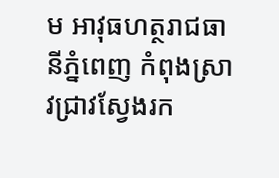ម អាវុធហត្ថរាជធានីភ្នំពេញ កំពុងស្រាវជ្រាវស្វែងរក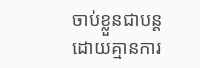ចាប់ខ្លួនជាបន្ត ដោយគ្មានការ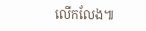លើកលែង៕